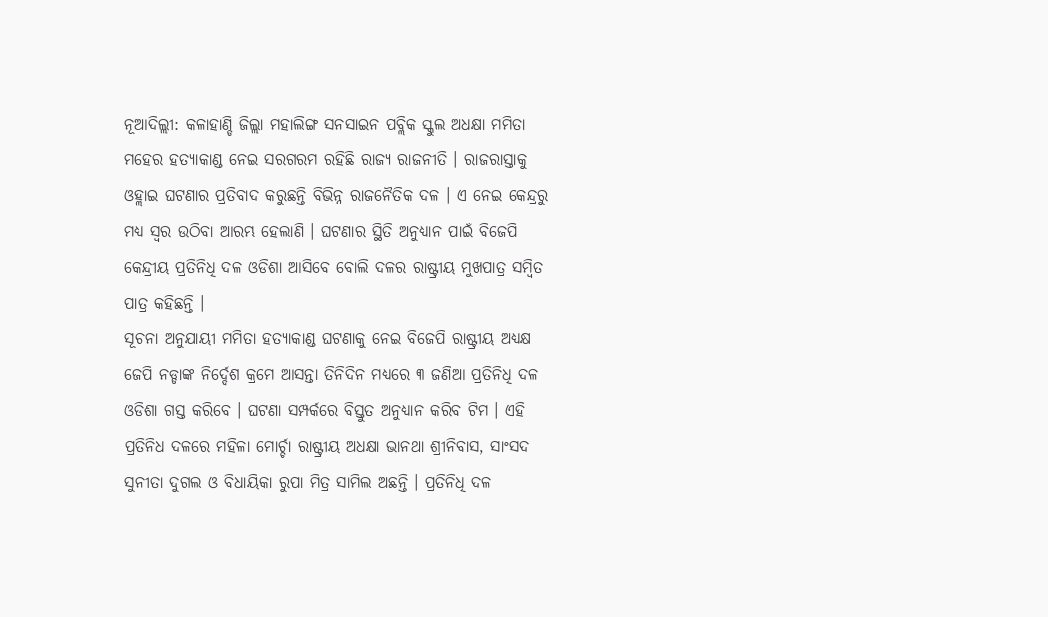ନୂଆଦିଲ୍ଲୀ: କଳାହାଣ୍ଡି ଜିଲ୍ଲା ମହାଲିଙ୍ଗ ସନସାଇନ ପବ୍ଲିକ ସ୍କୁଲ ଅଧକ୍ଷା ମମିତା ମହେର ହତ୍ୟାକାଣ୍ଡ ନେଇ ସରଗରମ ରହିଛି ରାଜ୍ୟ ରାଜନୀତି । ରାଜରାସ୍ତାକୁ ଓହ୍ଲାଇ ଘଟଣାର ପ୍ରତିବାଦ କରୁଛନ୍ତି ବିଭିନ୍ନ ରାଜନୈତିକ ଦଳ । ଏ ନେଇ କେନ୍ଦ୍ରରୁ ମଧ୍ୟ ସ୍ବର ଉଠିବା ଆରମ୍ଭ ହେଲାଣି । ଘଟଣାର ସ୍ଥିତି ଅନୁଧ୍ୟାନ ପାଇଁ ବିଜେପି କେନ୍ଦ୍ରୀୟ ପ୍ରତିନିଧି ଦଳ ଓଡିଶା ଆସିବେ ବୋଲି ଦଳର ରାଷ୍ଟ୍ରୀୟ ମୁଖପାତ୍ର ସମ୍ବିତ ପାତ୍ର କହିଛନ୍ତି ।
ସୂଚନା ଅନୁଯାୟୀ ମମିତା ହତ୍ୟାକାଣ୍ଡ ଘଟଣାକୁ ନେଇ ବିଜେପି ରାଷ୍ଟ୍ରୀୟ ଅଧ୍ୟକ୍ଷ ଜେପି ନଡ୍ଡାଙ୍କ ନିର୍ଦ୍ଦେଶ କ୍ରମେ ଆସନ୍ତା ତିନିଦିନ ମଧ୍ୟରେ ୩ ଜଣିଆ ପ୍ରତିନିଧି ଦଳ ଓଡିଶା ଗସ୍ତ କରିବେ । ଘଟଣା ସମ୍ପର୍କରେ ବିସ୍ତୁତ ଅନୁଧ୍ୟାନ କରିବ ଟିମ । ଏହି ପ୍ରତିନିଧ ଦଳରେ ମହିଳା ମୋର୍ଚ୍ଚା ରାଷ୍ଟ୍ରୀୟ ଅଧକ୍ଷା ଭାନଥା ଶ୍ରୀନିବାସ, ସାଂସଦ ସୁନୀତା ଦୁଗଲ ଓ ବିଧାୟିକା ରୁପା ମିତ୍ର ସାମିଲ ଅଛନ୍ତି । ପ୍ରତିନିଧି ଦଳ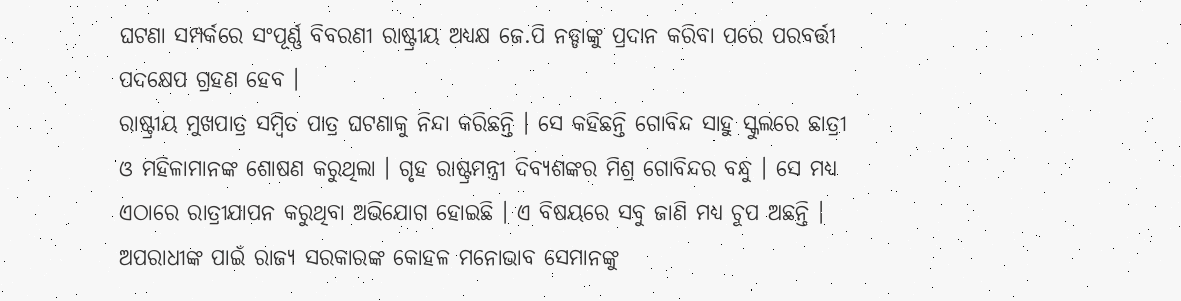ଘଟଣା ସମ୍ପର୍କରେ ସଂପୂର୍ଣ୍ଣ ବିବରଣୀ ରାଷ୍ଟ୍ରୀୟ ଅଧ୍ୟକ୍ଷ ଜେ.ପି ନଡ୍ଡାଙ୍କୁ ପ୍ରଦାନ କରିବା ପରେ ପରବର୍ତ୍ତୀ ପଦକ୍ଷେପ ଗ୍ରହଣ ହେବ ।
ରାଷ୍ଟ୍ରୀୟ ମୁଖପାତ୍ର ସମ୍ବିତ ପାତ୍ର ଘଟଣାକୁ ନିନ୍ଦା କରିଛନ୍ତି । ସେ କହିଛନ୍ତି ଗୋବିନ୍ଦ ସାହୁ ସ୍କୁଲରେ ଛାତ୍ରୀ ଓ ମହିଳାମାନଙ୍କ ଶୋଷଣ କରୁଥିଲା । ଗୃହ ରାଷ୍ଟ୍ରମନ୍ତ୍ରୀ ଦିବ୍ୟଶଙ୍କର ମିଶ୍ର ଗୋବିନ୍ଦର ବନ୍ଧୁ । ସେ ମଧ୍ୟ ଏଠାରେ ରାତ୍ରୀଯାପନ କରୁଥିବା ଅଭିଯୋଗ ହୋଇଛି । ଏ ବିଷୟରେ ସବୁ ଜାଣି ମଧ୍ୟ ଚୁପ ଅଛନ୍ତି । ଅପରାଧୀଙ୍କ ପାଇଁ ରାଜ୍ୟ ସରକାରଙ୍କ କୋହଳ ମନୋଭାବ ସେମାନଙ୍କୁ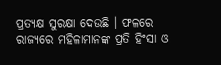ପ୍ରତ୍ୟକ୍ଷ ସୁରକ୍ଷା ଦେଉଛି । ଫଳରେ ରାଜ୍ୟରେ ମହିଳାମାନଙ୍କ ପ୍ରତି ହିଂସା ଓ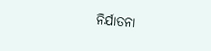ନିର୍ଯାତନା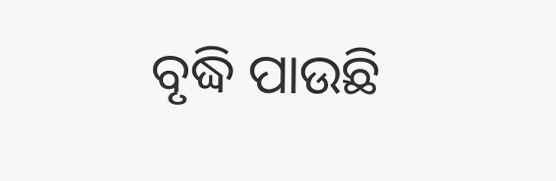ବୃଦ୍ଧି ପାଉଛି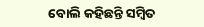ବୋଲି କହିଛନ୍ତି ସମ୍ବିତ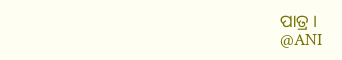ପାତ୍ର ।
@ANI